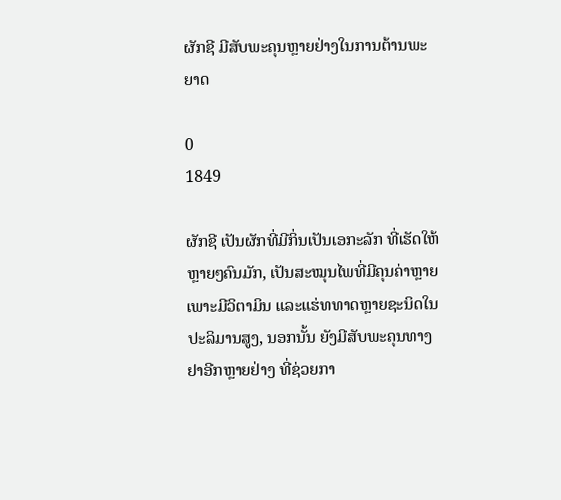ຜັກຊີ ມີສັບພະຄຸນຫຼາຍຢ່າງໃນການຕ້ານພະຍາດ

0
1849

ຜັກຊີ ເປັນຜັກທີ່ມີກິ່ນເປັນເອກະລັກ ທີ່ເຮັດໃຫ້ຫຼາຍໆຄົນມັກ, ເປັນສະໝຸນໄພທີ່ມີຄຸນຄ່າຫຼາຍ ເພາະມີວິຕາມິນ ແລະແຮ່ທທາດຫຼາຍຊະນິດໃນປະລິມານສູງ, ນອກນັ້ນ ຍັງມີສັບພະຄຸນທາງຢາອີກຫຼາຍຢ່າງ ທີ່ຊ່ວຍກາ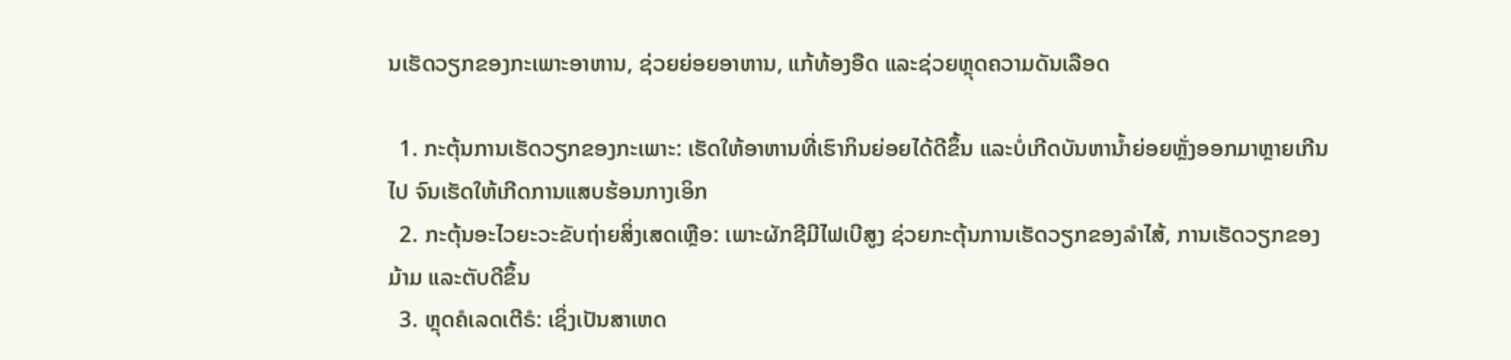ນເຮັດວຽກຂອງກະເພາະອາຫານ, ຊ່ວຍຍ່ອຍອາຫານ, ແກ້ທ້ອງອືດ ແລະຊ່ວຍຫຼຸດຄວາມດັນເລືອດ

  1. ກະຕຸ້ນການເຮັດວຽກຂອງກະເພາະ: ເຮັດໃຫ້ອາຫານທີ່ເຮົາກິນຍ່ອຍໄດ້ດີຂຶ້ນ ແລະບໍ່ເກີດບັນຫານໍ້າຍ່ອຍຫຼັ່ງອອກມາຫຼາຍເກີນໄປ ຈົນເຮັດໃຫ້ເກີດການແສບຮ້ອນກາງເອິກ
  2. ກະຕຸ້ນອະໄວຍະວະຂັບຖ່າຍສິ່ງເສດເຫຼືອ: ເພາະຜັກຊີມີໄຟເບີສູງ ຊ່ວຍກະຕຸ້ນການເຮັດວຽກຂອງລຳໄສ້, ການເຮັດວຽກຂອງມ້າມ ແລະຕັບດີຂຶ້ນ
  3. ຫຼຸດຄໍເລດເຕີຣໍ: ເຊິ່ງເປັນສາເຫດ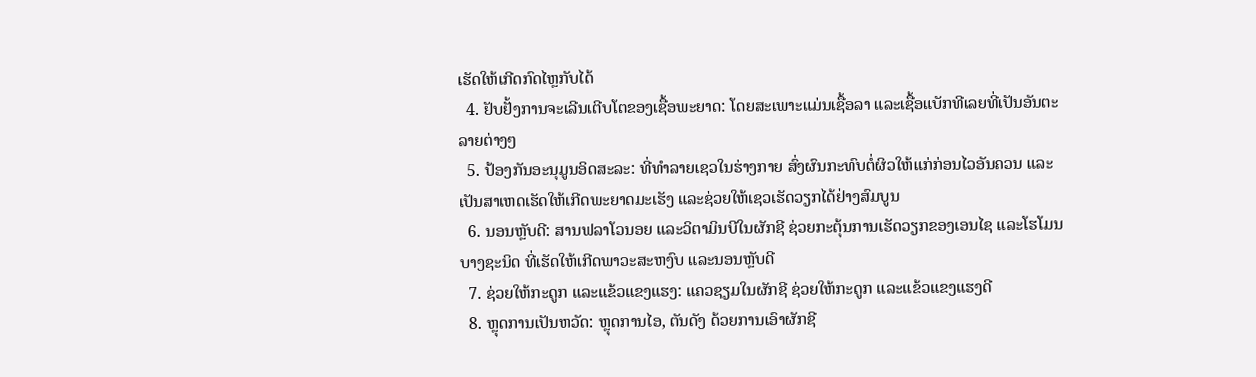ເຮັດໃຫ້ເກີດກົດໄຫຼກັບໄດ້
  4. ຢັບຢັ້ງການຈະເລີນເຕີບໂຕຂອງເຊື້ອພະຍາດ: ໂດຍສະເພາະແມ່ນເຊື້ອລາ ແລະເຊື້ອແບັກທີເລຍທີ່ເປັນອັນຕະລາຍຕ່າງໆ
  5. ປ້ອງກັນອະນຸມູນອິດສະລະ: ທີ່ທຳລາຍເຊວໃນຮ່າງກາຍ ສົ່ງຜົນກະທົບຕໍ່ຜິວໃຫ້ແກ່ກ່ອນໄວອັນຄວນ ແລະເປັນສາເຫດເຮັດໃຫ້ເກີດພະຍາດມະເຮັງ ແລະຊ່ວຍໃຫ້ເຊວເຮັດວຽກໄດ້ຢ່າງສົມບູນ
  6. ນອນຫຼັບດີ: ສານຟລາໂວນອຍ ແລະວິຕາມິນບີໃນຜັກຊີ ຊ່ວຍກະຕຸ້ນການເຮັດວຽກຂອງເອນໄຊ ແລະໂຮໂມນບາງຊະນິດ ທີ່ເຮັດໃຫ້ເກີດພາວະສະຫງົບ ແລະນອນຫຼັບດີ
  7. ຊ່ວຍໃຫ້ກະດູກ ແລະແຂ້ວແຂງແຮງ: ແຄວຊຽມໃນຜັກຊີ ຊ່ວຍໃຫ້ກະດູກ ແລະແຂ້ວແຂງແຮງດີ
  8. ຫຼຸດການເປັນຫວັດ: ຫຼຸດການໄອ, ຕັນດັງ ດ້ວຍການເອົາຜັກຊີ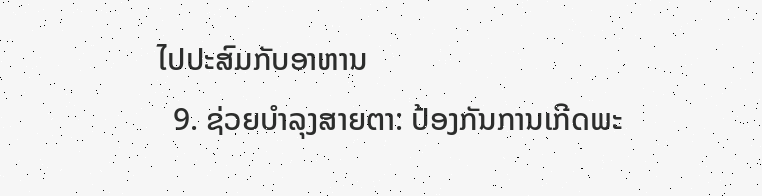ໄປປະສົມກັບອາຫານ
  9. ຊ່ວຍບຳລຸງສາຍຕາ: ປ້ອງກັນການເກີດພະ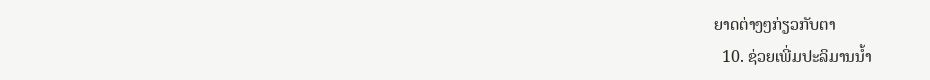ຍາດຕ່າງໆກ່ຽວກັບຕາ
  10. ຊ່ວຍເພີ່ມປະລິມານນໍ້າ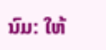ນົມ: ໃຫ້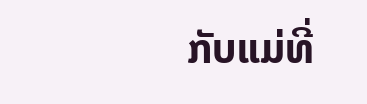ກັບແມ່ທີ່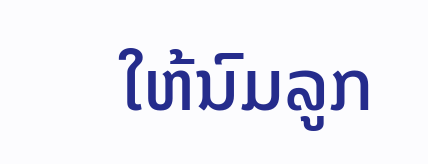ໃຫ້ນົມລູກ